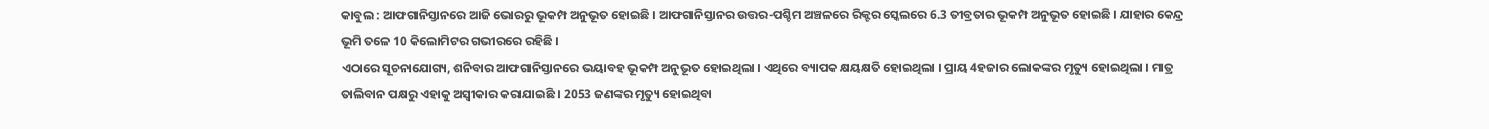କାବୁଲ : ଆଫଗାନିସ୍ତାନରେ ଆଜି ଭୋରରୁ ଭୂକମ୍ପ ଅନୁଭୂତ ହୋଇଛି । ଆଫଗାନିସ୍ତାନର ଉତ୍ତର-ପଶ୍ଚିମ ଅଞ୍ଚଳରେ ରିକ୍ଟର ସ୍କେଲରେ 6.3 ତୀବ୍ରତାର ଭୂକମ୍ପ ଅନୁଭୂତ ହୋଇଛି । ଯାହାର କେନ୍ଦ୍ର ଭୂମି ତଳେ 10 କିଲୋମିଟର ଗଭୀରରେ ରହିଛି ।
ଏଠାରେ ସୂଚନାଯୋଗ୍ୟ, ଶନିବାର ଆଫଗାନିସ୍ତାନରେ ଭୟାବହ ଭୂକମ୍ପ ଅନୁଭୂତ ହୋଇଥିଲା । ଏଥିରେ ବ୍ୟାପକ କ୍ଷୟକ୍ଷତି ହୋଇଥିଲା । ପ୍ରାୟ 4ହଜାର ଲୋକଙ୍କର ମୃତ୍ୟୁ ହୋଇଥିଲା । ମାତ୍ର ତାଲିବାନ ପକ୍ଷରୁ ଏହାକୁ ଅସ୍ୱୀକାର କରାଯାଇଛି । 2053 ଜଣଙ୍କର ମୃତ୍ୟୁ ହୋଇଥିବା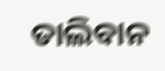ତାଲିବାନ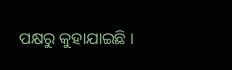ପକ୍ଷରୁ କୁହାଯାଇଛି ।